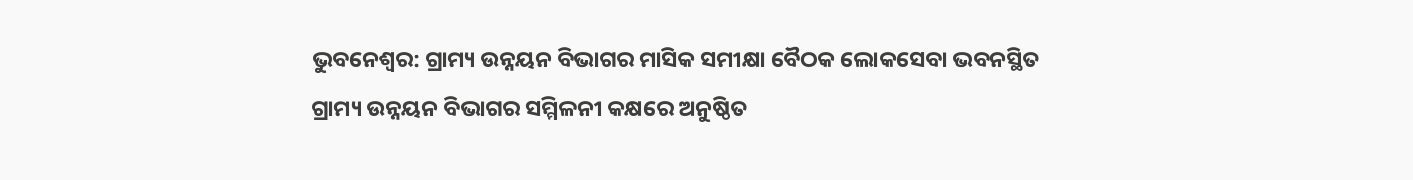ଭୁବନେଶ୍ୱର: ଗ୍ରାମ୍ୟ ଉନ୍ନୟନ ବିଭାଗର ମାସିକ ସମୀକ୍ଷା ବୈଠକ ଲୋକସେବା ଭବନସ୍ଥିତ ଗ୍ରାମ୍ୟ ଉନ୍ନୟନ ବିଭାଗର ସମ୍ମିଳନୀ କକ୍ଷରେ ଅନୁଷ୍ଠିତ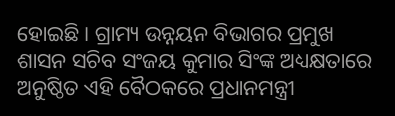ହୋଇଛି । ଗ୍ରାମ୍ୟ ଉନ୍ନୟନ ବିଭାଗର ପ୍ରମୁଖ ଶାସନ ସଚିବ ସଂଜୟ କୁମାର ସିଂଙ୍କ ଅଧ୍ୟକ୍ଷତାରେ ଅନୁଷ୍ଠିତ ଏହି ବୈଠକରେ ପ୍ରଧାନମନ୍ତ୍ରୀ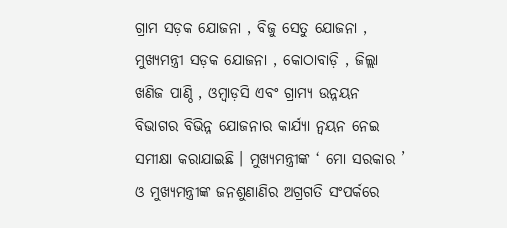ଗ୍ରାମ ସଡ଼କ ଯୋଜନା , ବିଜୁ ସେତୁ ଯୋଜନା , ମୁଖ୍ୟମନ୍ତ୍ରୀ ସଡ଼କ ଯୋଜନା , କୋଠାବାଡ଼ି , ଜିଲ୍ଲା ଖଣିଜ ପାଣ୍ଠି , ଓମ୍ବାଡ଼ସି ଏବଂ ଗ୍ରାମ୍ୟ ଉନ୍ନୟନ ବିଭାଗର ବିଭିନ୍ନ ଯୋଜନାର କାର୍ଯ୍ୟା ନ୍ଵୟନ ନେଇ ସମୀକ୍ଷା କରାଯାଇଛି । ମୁଖ୍ୟମନ୍ତ୍ରୀଙ୍କ ‘ ମୋ ସରକାର ’ ଓ ମୁଖ୍ୟମନ୍ତ୍ରୀଙ୍କ ଜନଶୁଣାଣିର ଅଗ୍ରଗତି ସଂପର୍କରେ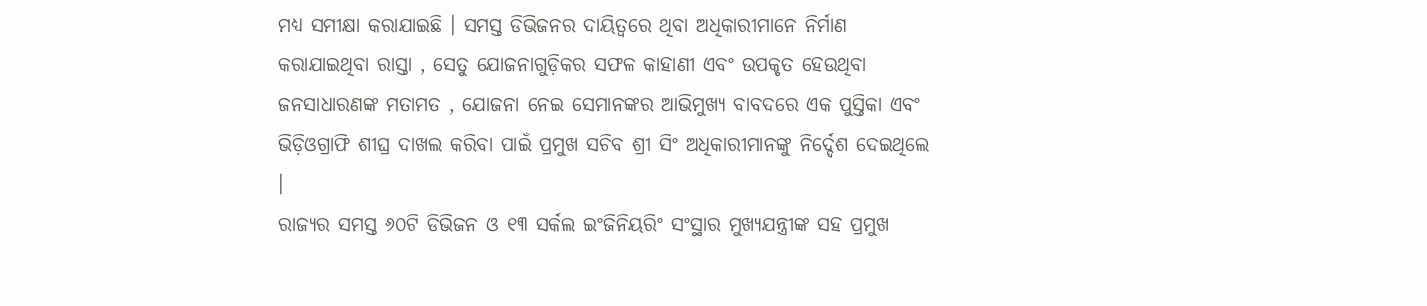ମଧ୍ୟ ସମୀକ୍ଷା କରାଯାଇଛି । ସମସ୍ତ ଡିଭିଜନର ଦାୟିତ୍ଵରେ ଥିବା ଅଧିକାରୀମାନେ ନିର୍ମାଣ କରାଯାଇଥିବା ରାସ୍ତା , ସେତୁ ଯୋଜନାଗୁଡ଼ିକର ସଫଳ କାହାଣୀ ଏବଂ ଉପକୃତ ହେଉଥିବା ଜନସାଧାରଣଙ୍କ ମତାମତ , ଯୋଜନା ନେଇ ସେମାନଙ୍କର ଆଭିମୁଖ୍ୟ ବାବଦରେ ଏକ ପୁସ୍ତିକା ଏବଂ ଭିଡ଼ିଓଗ୍ରାଫି ଶୀଘ୍ର ଦାଖଲ କରିବା ପାଇଁ ପ୍ରମୁଖ ସଚିବ ଶ୍ରୀ ସିଂ ଅଧିକାରୀମାନଙ୍କୁ ନିର୍ଦ୍ଦେଶ ଦେଇଥିଲେ ।
ରାଜ୍ୟର ସମସ୍ତ ୬୦ଟି ଡିଭିଜନ ଓ ୧୩ ସର୍କଲ ଇଂଜିନିୟରିଂ ସଂସ୍ଥାର ମୁଖ୍ୟଯନ୍ତ୍ରୀଙ୍କ ସହ ପ୍ରମୁଖ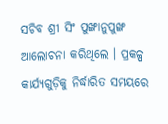ସଚିବ ଶ୍ରୀ ସିଂ ପୁଙ୍ଖାନୁପୁଙ୍ଖ ଆଲୋଚନା କରିଥିଲେ । ପ୍ରକଳ୍ପ କାର୍ଯ୍ୟଗୁଡ଼ିକୁ ନିର୍ଦ୍ଧାରିତ ସମୟରେ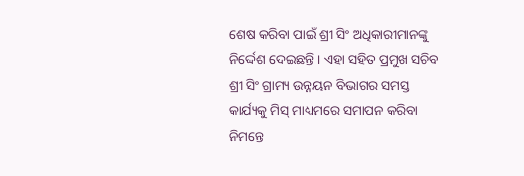ଶେଷ କରିବା ପାଇଁ ଶ୍ରୀ ସିଂ ଅଧିକାରୀମାନଙ୍କୁ ନିର୍ଦ୍ଦେଶ ଦେଇଛନ୍ତି । ଏହା ସହିତ ପ୍ରମୁଖ ସଚିବ ଶ୍ରୀ ସିଂ ଗ୍ରାମ୍ୟ ଉନ୍ନୟନ ବିଭାଗର ସମସ୍ତ କାର୍ଯ୍ୟକୁ ମିସ୍ ମାଧ୍ୟମରେ ସମାପନ କରିବା ନିମନ୍ତେ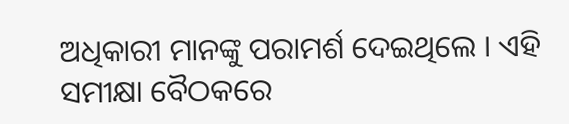ଅଧିକାରୀ ମାନଙ୍କୁ ପରାମର୍ଶ ଦେଇଥିଲେ । ଏହି ସମୀକ୍ଷା ବୈଠକରେ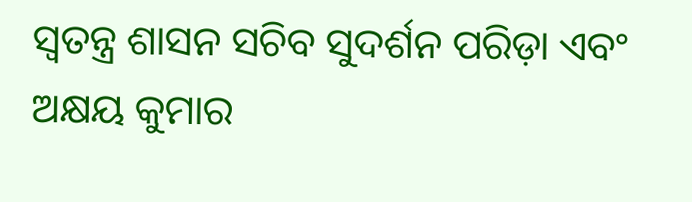ସ୍ଵତନ୍ତ୍ର ଶାସନ ସଚିବ ସୁଦର୍ଶନ ପରିଡ଼ା ଏବଂ ଅକ୍ଷୟ କୁମାର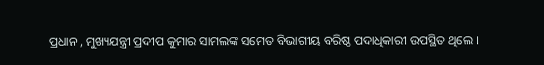ପ୍ରଧାନ , ମୁଖ୍ୟଯନ୍ତ୍ରୀ ପ୍ରଦୀପ କୁମାର ସାମଲଙ୍କ ସମେତ ବିଭାଗୀୟ ବରିଷ୍ଠ ପଦାଧିକାରୀ ଉପସ୍ଥିତ ଥିଲେ ।